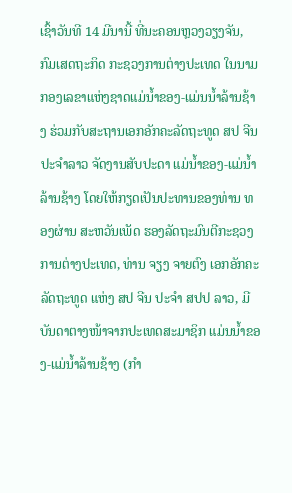ເຊົ້າວັນທີ 14 ມີນານີ້ ທີ່ນະຄອນຫຼວງວຽງຈັນ, ກົມເສດຖະກິດ ກະຊວງການຕ່າງປະເທດ ໃນນາມກອງເລຂາແຫ່ງຊາດແມ່ນໍ້າຂອງ-ແມ່ນນໍ້າລ້ານຊ້າງ ຮ່ວມກັບສະຖານເອກອັກຄະລັດຖະທູດ ສປ ຈີນ ປະຈໍາລາວ ຈັດງານສັບປະດາ ແມ່ນໍ້າຂອງ-ແມ່ນໍ້າລ້ານຊ້າງ ໂດຍໃຫ້ກຽດເປັນປະທານຂອງທ່ານ ທອງຜ່ານ ສະຫວັນເພັດ ຮອງລັດຖະມົນຕີກະຊວງການຕ່າງປະເທດ, ທ່ານ ຈຽງ ຈາຍຕົງ ເອກອັກຄະລັດຖະທູດ ແຫ່ງ ສປ ຈີນ ປະຈໍາ ສປປ ລາວ, ມີບັນດາຕາງໜ້າຈາກປະເທດສະມາຊິກ ແມ່ນນໍ້າຂອງ-ແມ່ນໍ້າລ້ານຊ້າງ (ກຳ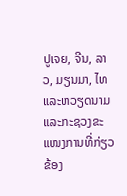ປູເຈຍ, ຈີນ, ລາວ, ມຽນມາ, ໄທ ແລະຫວຽດນາມ ແລະກະຊວງຂະແໜງການທີ່ກ່ຽວຂ້ອງ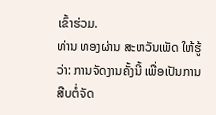ເຂົ້າຮ່ວມ.
ທ່ານ ທອງຜ່ານ ສະຫວັນເພັດ ໃຫ້ຮູ້ວ່າ: ການຈັດງານຄັ້ງນີ້ ເພື່ອເປັນການສືບຕໍ່ຈັດ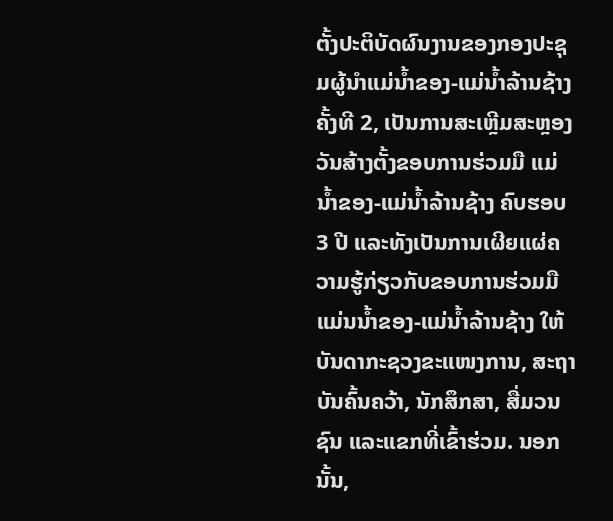ຕັ້ງປະຕິບັດຜົນງານຂອງກອງປະຊຸມຜູ້ນໍາແມ່ນໍ້າຂອງ-ແມ່ນໍ້າລ້ານຊ້າງ ຄັ້ງທີ 2, ເປັນການສະເຫຼີມສະຫຼອງວັນສ້າງຕັ້ງຂອບການຮ່ວມມື ແມ່ນໍ້າຂອງ-ແມ່ນໍ້າລ້ານຊ້າງ ຄົບຮອບ 3 ປີ ແລະທັງເປັນການເຜີຍແຜ່ຄວາມຮູ້ກ່ຽວກັບຂອບການຮ່ວມມືແມ່ນນໍ້າຂອງ-ແມ່ນໍ້າລ້ານຊ້າງ ໃຫ້ບັນດາກະຊວງຂະແໜງການ, ສະຖາບັນຄົ້ນຄວ້າ, ນັກສຶກສາ, ສື່ມວນຊົນ ແລະແຂກທີ່ເຂົ້າຮ່ວມ. ນອກນັ້ນ,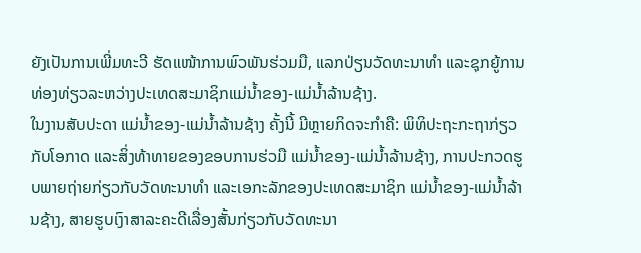ຍັງເປັນການເພີ່ມທະວີ ຮັດແໜ້າການພົວພັນຮ່ວມມື, ແລກປ່ຽນວັດທະນາທໍາ ແລະຊຸກຍູ້ການທ່ອງທ່ຽວລະຫວ່າງປະເທດສະມາຊິກແມ່ນໍ້າຂອງ-ແມ່ນໍ້າລ້ານຊ້າງ.
ໃນງານສັບປະດາ ແມ່ນໍ້າຂອງ-ແມ່ນໍ້າລ້ານຊ້າງ ຄັ້ງນີ້ ມີຫຼາຍກິດຈະກໍາຄື: ພິທິປະຖະກະຖາກ່ຽວກັບໂອກາດ ແລະສິ່ງທ້າທາຍຂອງຂອບການຮ່ວມື ແມ່ນໍ້າຂອງ-ແມ່ນໍ້າລ້ານຊ້າງ, ການປະກວດຮູບພາຍຖ່າຍກ່ຽວກັບວັດທະນາທໍາ ແລະເອກະລັກຂອງປະເທດສະມາຊິກ ແມ່ນໍ້າຂອງ-ແມ່ນໍ້າລ້ານຊ້າງ, ສາຍຮູບເງົາສາລະຄະດີເລື່ອງສັ້ນກ່ຽວກັບວັດທະນາ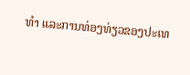ທໍາ ແລະການທ່ອງທ່ຽວຂອງປະເທ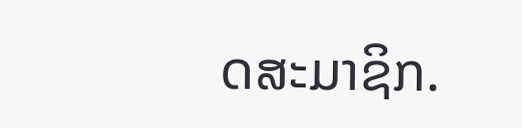ດສະມາຊິກ.